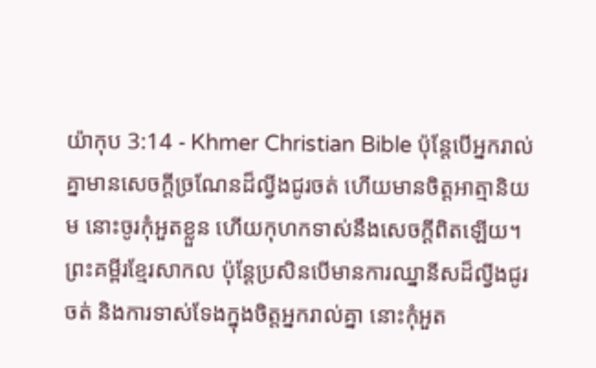យ៉ាកុប 3:14 - Khmer Christian Bible ប៉ុន្ដែបើអ្នករាល់គ្នាមានសេចក្ដីច្រណែនដ៏ល្វីងជូរចត់ ហើយមានចិត្ដអាត្មានិយម នោះចូរកុំអួតខ្លួន ហើយកុហកទាស់នឹងសេចក្ដីពិតឡើយ។ ព្រះគម្ពីរខ្មែរសាកល ប៉ុន្តែប្រសិនបើមានការឈ្នានីសដ៏ល្វីងជូរចត់ និងការទាស់ទែងក្នុងចិត្តអ្នករាល់គ្នា នោះកុំអួត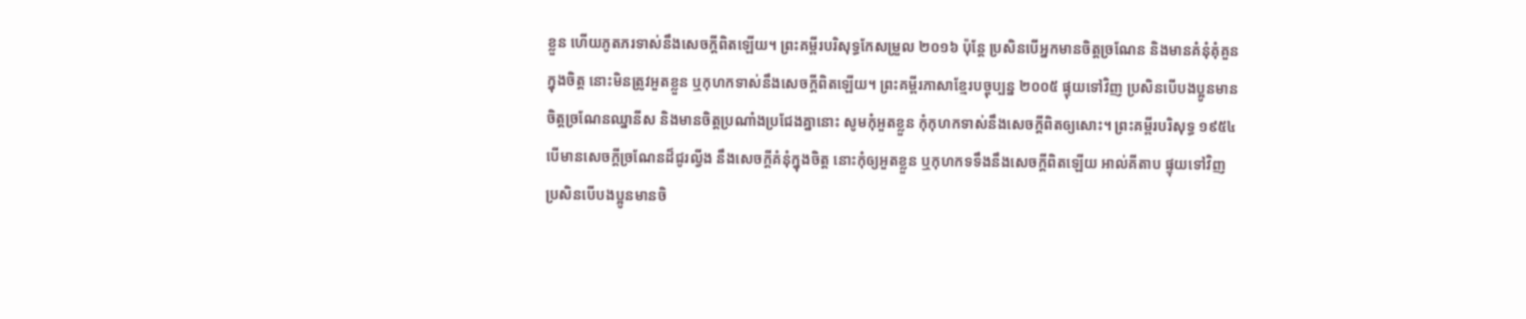ខ្លួន ហើយភូតភរទាស់នឹងសេចក្ដីពិតឡើយ។ ព្រះគម្ពីរបរិសុទ្ធកែសម្រួល ២០១៦ ប៉ុន្តែ ប្រសិនបើអ្នកមានចិត្តច្រណែន និងមានគំនុំគុំគួនក្នុងចិត្ត នោះមិនត្រូវអួតខ្លួន ឬកុហកទាស់នឹងសេចក្តីពិតឡើយ។ ព្រះគម្ពីរភាសាខ្មែរបច្ចុប្បន្ន ២០០៥ ផ្ទុយទៅវិញ ប្រសិនបើបងប្អូនមានចិត្តច្រណែនឈ្នានីស និងមានចិត្តប្រណាំងប្រជែងគ្នានោះ សូមកុំអួតខ្លួន កុំកុហកទាស់នឹងសេចក្ដីពិតឲ្យសោះ។ ព្រះគម្ពីរបរិសុទ្ធ ១៩៥៤ បើមានសេចក្ដីច្រណែនដ៏ជូរល្វីង នឹងសេចក្ដីគំនុំក្នុងចិត្ត នោះកុំឲ្យអួតខ្លួន ឬកុហកទទឹងនឹងសេចក្ដីពិតឡើយ អាល់គីតាប ផ្ទុយទៅវិញ ប្រសិនបើបងប្អូនមានចិ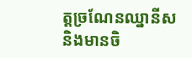ត្ដច្រណែនឈ្នានីស និងមានចិ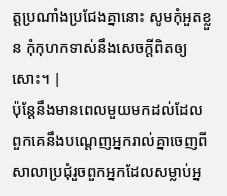ត្ដប្រណាំងប្រជែងគ្នានោះ សូមកុំអួតខ្លួន កុំកុហកទាស់នឹងសេចក្ដីពិតឲ្យសោះ។ |
ប៉ុន្ដែនឹងមានពេលមួយមកដល់ដែលពួកគេនឹងបណ្ដេញអ្នករាល់គ្នាចេញពីសាលាប្រជុំរួចពួកអ្នកដែលសម្លាប់អ្ន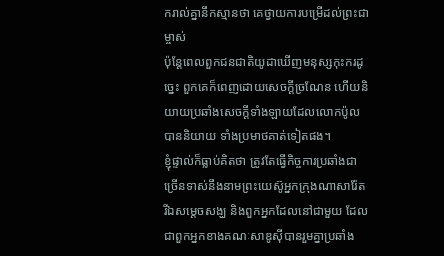ករាល់គ្នានឹកស្មានថា គេថ្វាយការបម្រើដល់ព្រះជាម្ចាស់
ប៉ុន្ដែពេលពួកជនជាតិយូដាឃើញមនុស្សកុះករដូច្នេះ ពួកគេក៏ពេញដោយសេចក្ដីច្រណែន ហើយនិយាយប្រឆាំងសេចក្ដីទាំងឡាយដែលលោកប៉ូលបាននិយាយ ទាំងប្រមាថគាត់ទៀតផង។
ខ្ញុំផ្ទាល់ក៏ធ្លាប់គិតថា ត្រូវតែធ្វើកិច្ចការប្រឆាំងជាច្រើនទាស់នឹងនាមព្រះយេស៊ូអ្នកក្រុងណាសារ៉ែត
រីឯសម្ដេចសង្ឃ និងពួកអ្នកដែលនៅជាមួយ ដែលជាពួកអ្នកខាងគណៈសាឌូស៊ីបានរួមគ្នាប្រឆាំង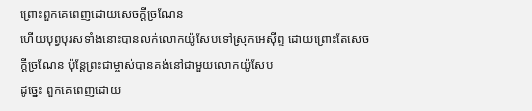ព្រោះពួកគេពេញដោយសេចក្ដីច្រណែន
ហើយបុព្វបុរសទាំងនោះបានលក់លោកយ៉ូសែបទៅស្រុកអេស៊ីព្ទ ដោយព្រោះតែសេចក្ដីច្រណែន ប៉ុន្ដែព្រះជាម្ចាស់បានគង់នៅជាមួយលោកយ៉ូសែប
ដូច្នេះ ពួកគេពេញដោយ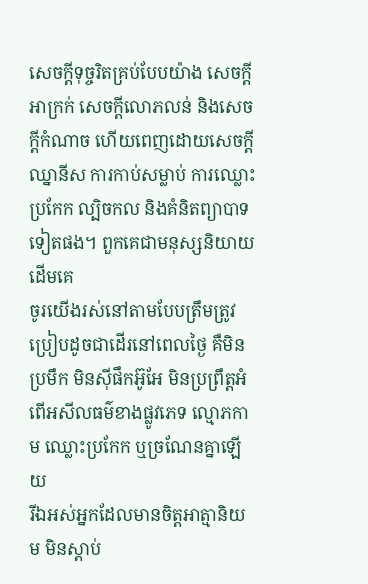សេចក្ដីទុច្ចរិតគ្រប់បែបយ៉ាង សេចក្ដីអាក្រក់ សេចក្ដីលោភលន់ និងសេចក្ដីកំណាច ហើយពេញដោយសេចក្ដីឈ្នានីស ការកាប់សម្លាប់ ការឈ្លោះប្រកែក ល្បិចកល និងគំនិតព្យាបាទទៀតផង។ ពួកគេជាមនុស្សនិយាយដើមគេ
ចូរយើងរស់នៅតាមបែបត្រឹមត្រូវប្រៀបដូចជាដើរនៅពេលថ្ងៃ គឺមិនប្រមឹក មិនស៊ីផឹកអ៊ូអែ មិនប្រព្រឹត្ដអំពើអសីលធម៌ខាងផ្លូវភេទ ល្មោភកាម ឈ្លោះប្រកែក ឬច្រណែនគ្នាឡើយ
រីឯអស់អ្នកដែលមានចិត្ដអាត្មានិយម មិនស្ដាប់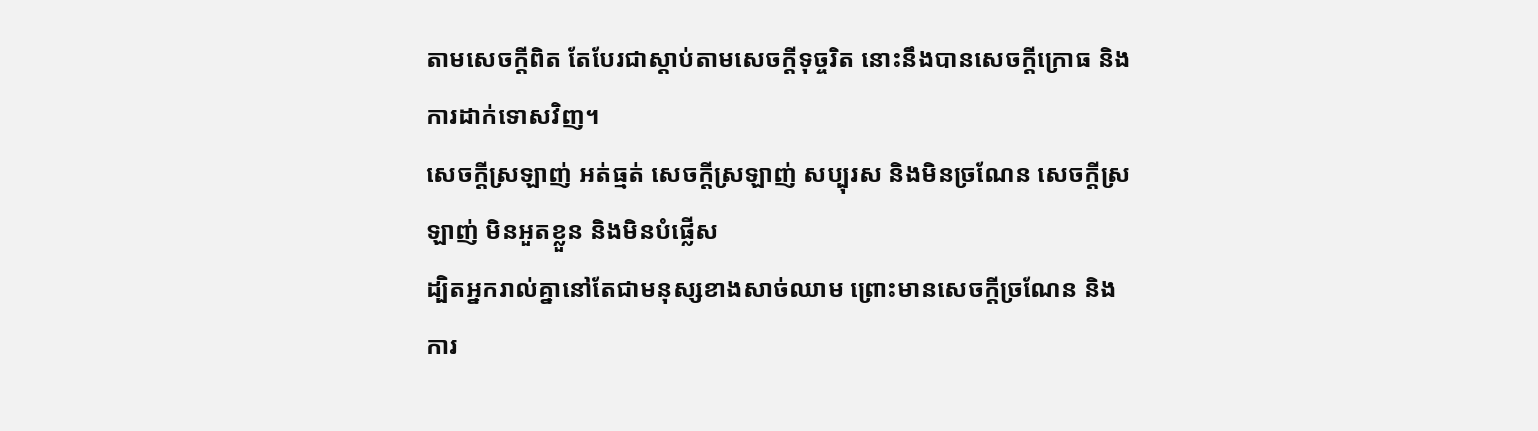តាមសេចក្ដីពិត តែបែរជាស្ដាប់តាមសេចក្ដីទុច្ចរិត នោះនឹងបានសេចក្ដីក្រោធ និងការដាក់ទោសវិញ។
សេចក្ដីស្រឡាញ់ អត់ធ្មត់ សេចក្ដីស្រឡាញ់ សប្បុរស និងមិនច្រណែន សេចក្ដីស្រឡាញ់ មិនអួតខ្លួន និងមិនបំផ្លើស
ដ្បិតអ្នករាល់គ្នានៅតែជាមនុស្សខាងសាច់ឈាម ព្រោះមានសេចក្ដីច្រណែន និងការ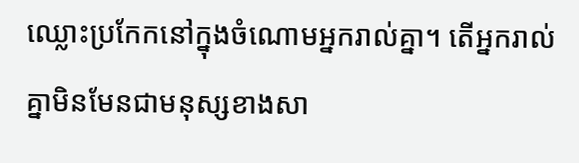ឈ្លោះប្រកែកនៅក្នុងចំណោមអ្នករាល់គ្នា។ តើអ្នករាល់គ្នាមិនមែនជាមនុស្សខាងសា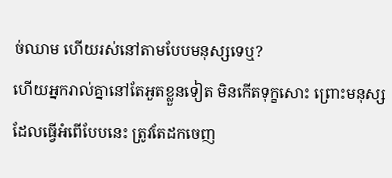ច់ឈាម ហើយរស់នៅតាមបែបមនុស្សទេឬ?
ហើយអ្នករាល់គ្នានៅតែអួតខ្លួនទៀត មិនកើតទុក្ខសោះ ព្រោះមនុស្សដែលធ្វើអំពើបែបនេះ ត្រូវតែដកចេញ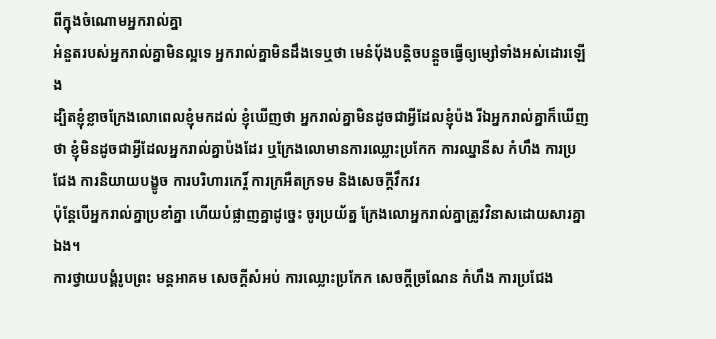ពីក្នុងចំណោមអ្នករាល់គ្នា
អំនួតរបស់អ្នករាល់គ្នាមិនល្អទេ អ្នករាល់គ្នាមិនដឹងទេឬថា មេនំប៉័ងបន្តិចបន្ដួចធ្វើឲ្យម្សៅទាំងអស់ដោរឡើង
ដ្បិតខ្ញុំខ្លាចក្រែងលោពេលខ្ញុំមកដល់ ខ្ញុំឃើញថា អ្នករាល់គ្នាមិនដូចជាអ្វីដែលខ្ញុំប៉ង រីឯអ្នករាល់គ្នាក៏ឃើញថា ខ្ញុំមិនដូចជាអ្វីដែលអ្នករាល់គ្នាប៉ងដែរ ឬក្រែងលោមានការឈ្លោះប្រកែក ការឈ្នានីស កំហឹង ការប្រជែង ការនិយាយបង្ខូច ការបរិហារកេរ្ដិ៍ ការក្រអឺតក្រទម និងសេចក្ដីវឹកវរ
ប៉ុន្ដែបើអ្នករាល់គ្នាប្រខាំគ្នា ហើយបំផ្លាញគ្នាដូច្នេះ ចូរប្រយ័ត្ន ក្រែងលោអ្នករាល់គ្នាត្រូវវិនាសដោយសារគ្នាឯង។
ការថ្វាយបង្គំរូបព្រះ មន្តអាគម សេចក្តីសំអប់ ការឈ្លោះប្រកែក សេចក្ដីច្រណែន កំហឹង ការប្រជែង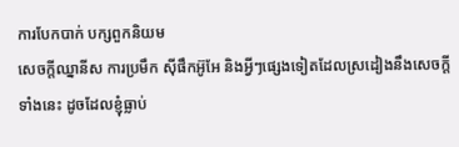ការបែកបាក់ បក្សពួកនិយម
សេចក្ដីឈ្នានីស ការប្រមឹក ស៊ីផឹកអ៊ូអែ និងអ្វីៗផ្សេងទៀតដែលស្រដៀងនឹងសេចក្ដីទាំងនេះ ដូចដែលខ្ញុំធ្លាប់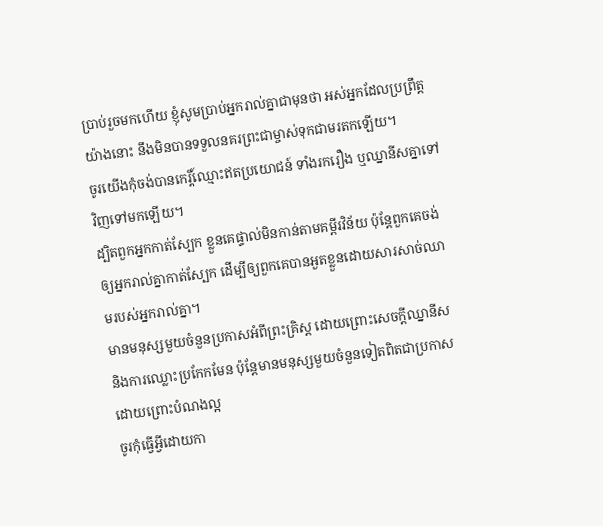ប្រាប់រួចមកហើយ ខ្ញុំសូមប្រាប់អ្នករាល់គ្នាជាមុនថា អស់អ្នកដែលប្រព្រឹត្តយ៉ាងនោះ នឹងមិនបានទទួលនគរព្រះជាម្ចាស់ទុកជាមរតកឡើយ។
ចូរយើងកុំចង់បានកេរ្តិ៍ឈ្មោះឥតប្រយោជន៍ ទាំងរករឿង ឬឈ្នានីសគ្នាទៅវិញទៅមកឡើយ។
ដ្បិតពួកអ្នកកាត់ស្បែក ខ្លួនគេផ្ទាល់មិនកាន់តាមគម្ពីរវិន័យ ប៉ុន្តែពួកគេចង់ឲ្យអ្នករាល់គ្នាកាត់ស្បែក ដើម្បីឲ្យពួកគេបានអួតខ្លួនដោយសារសាច់ឈាមរបស់អ្នករាល់គ្នា។
មានមនុស្សមួយចំនួនប្រកាសអំពីព្រះគ្រិស្ដ ដោយព្រោះសេចក្ដីឈ្នានីស និងការឈ្លោះប្រកែកមែន ប៉ុន្ដែមានមនុស្សមួយចំនួនទៀតពិតជាប្រកាសដោយព្រោះបំណងល្អ
ចូរកុំធ្វើអ្វីដោយកា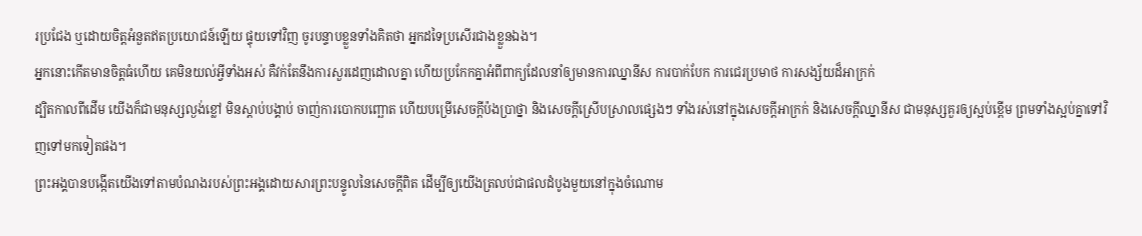រប្រជែង ឬដោយចិត្ដអំនួតឥតប្រយោជន៍ឡើយ ផ្ទុយទៅវិញ ចូរបន្ទាបខ្លួនទាំងគិតថា អ្នកដទៃប្រសើរជាងខ្លួនឯង។
អ្នកនោះកើតមានចិត្ដធំហើយ គេមិនយល់អ្វីទាំងអស់ គឺវក់តែនឹងការសួរដេញដោលគ្នា ហើយប្រកែកគ្នាអំពីពាក្យដែលនាំឲ្យមានការឈ្នានីស ការបាក់បែក ការជេរប្រមាថ ការសង្ស័យដ៏អាក្រក់
ដ្បិតកាលពីដើម យើងក៏ជាមនុស្សល្ងង់ខ្លៅ មិនស្តាប់បង្គាប់ ចាញ់ការបោកបញ្ឆោត ហើយបម្រើសេចក្ដីប៉ងប្រាថ្នា និងសេចក្ដីស្រើបស្រាលផ្សេងៗ ទាំងរស់នៅក្នុងសេចក្ដីអាក្រក់ និងសេចក្ដីឈ្នានីស ជាមនុស្សគួរឲ្យស្អប់ខ្ពើម ព្រមទាំងស្អប់គ្នាទៅវិញទៅមកទៀតផង។
ព្រះអង្គបានបង្កើតយើងទៅតាមបំណងរបស់ព្រះអង្គដោយសារព្រះបន្ទូលនៃសេចក្ដីពិត ដើម្បីឲ្យយើងត្រលប់ជាផលដំបូងមួយនៅក្នុងចំណោម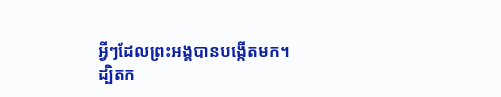អ្វីៗដែលព្រះអង្គបានបង្កើតមក។
ដ្បិតក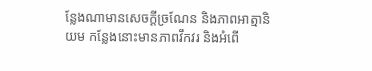ន្លែងណាមានសេចក្ដីច្រណែន និងភាពអាត្មានិយម កន្លែងនោះមានភាពវឹកវរ និងអំពើ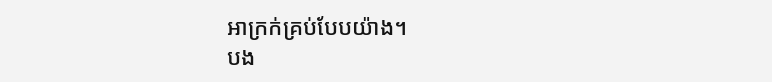អាក្រក់គ្រប់បែបយ៉ាង។
បង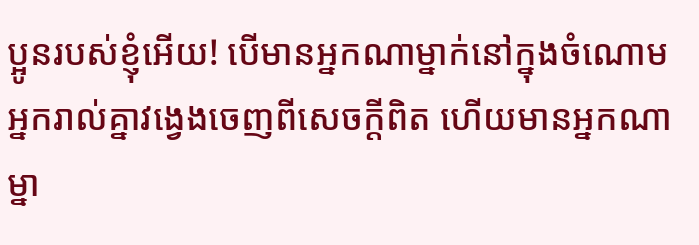ប្អូនរបស់ខ្ញុំអើយ! បើមានអ្នកណាម្នាក់នៅក្នុងចំណោមអ្នករាល់គ្នាវង្វេងចេញពីសេចក្ដីពិត ហើយមានអ្នកណាម្នា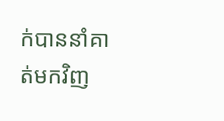ក់បាននាំគាត់មកវិញ